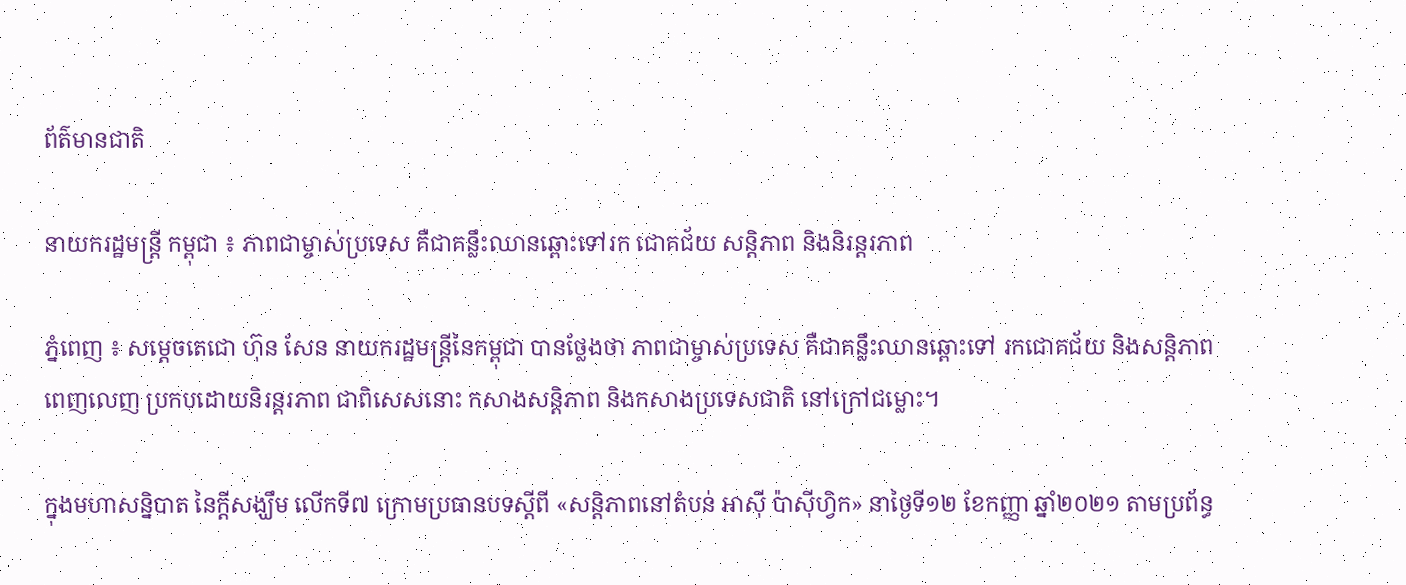ព័ត៌មានជាតិ

នាយករដ្ឋមន្ដ្រី កម្ពុជា ៖ ភាពជាម្ចាស់ប្រទេស គឺជាគន្លឹះឈានឆ្ពោះទៅរក ជោគជ័យ សន្ដិភាព និងនិរន្ដរភាព

ភ្នំពេញ ៖ សម្ដេចតេជោ ហ៊ុន សែន នាយករដ្ឋមន្ដ្រីនៃកម្ពុជា បានថ្លែងថា ភាពជាម្ចាស់ប្រទេស គឺជាគន្លឹះឈានឆ្ពោះទៅ រកជោគជ័យ និងសន្ដិភាពពេញលេញ ប្រកបដោយនិរន្ដរភាព ជាពិសេសនោះ កសាងសន្ដិភាព និងកសាងប្រទេសជាតិ នៅក្រៅជម្លោះ។

ក្នុងមហាសន្និបាត នៃក្តីសង្ឃឹម លើកទី៧ ក្រោមប្រធានបទស្តីពី «សន្តិភាពនៅតំបន់ អាស៊ី ប៉ាស៊ីហ្វិក» នាថ្ងៃទី១២ ខែកញ្ញា ឆ្នាំ២០២១ តាមប្រព័ន្ធ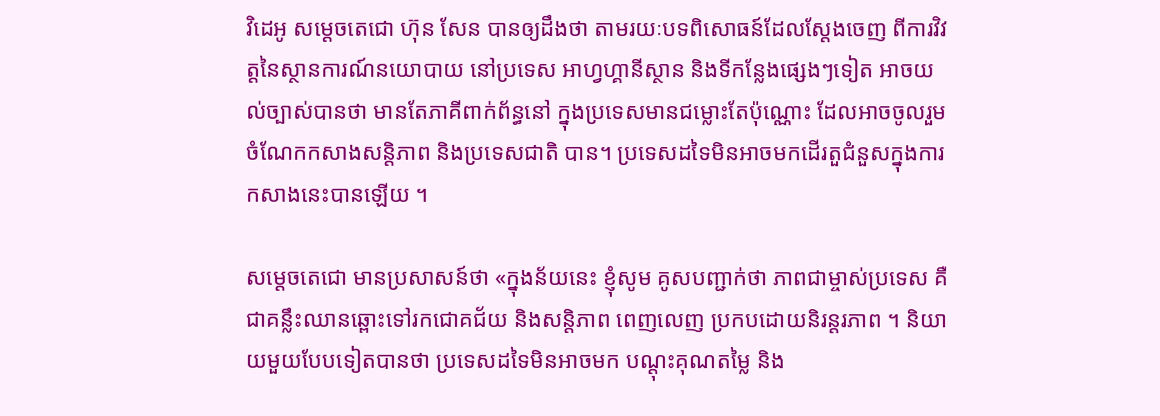វិដេអូ សម្ដេចតេជោ ហ៊ុន សែន បានឲ្យដឹងថា តាមរយៈបទពិសោធន៍ដែលស្តែងចេញ ពីការវិវត្តនៃស្ថានការណ៍នយោបាយ នៅប្រទេស អាហ្វហ្គានីស្ថាន និងទីកន្លែងផ្សេងៗទៀត អាចយល់ច្បាស់បានថា មានតែភាគីពាក់ព័ន្ធនៅ ក្នុងប្រទេសមានជម្លោះតែប៉ុណ្ណោះ ដែលអាចចូលរួមចំណែកកសាងសន្តិភាព និងប្រទេសជាតិ បាន។ ប្រទេសដទៃមិនអាចមកដើរតួជំនួសក្នុងការកសាងនេះបានឡើយ ។

សម្ដេចតេជោ មានប្រសាសន៍ថា «ក្នុងន័យនេះ ខ្ញុំសូម គូសបញ្ជាក់ថា ភាពជាម្ចាស់ប្រទេស គឺជាគន្លឹះឈានឆ្ពោះទៅរកជោគជ័យ និងសន្តិភាព ពេញលេញ ប្រកបដោយនិរន្តរភាព ។ និយាយមួយបែបទៀតបានថា ប្រទេសដទៃមិនអាចមក បណ្តុះគុណតម្លៃ និង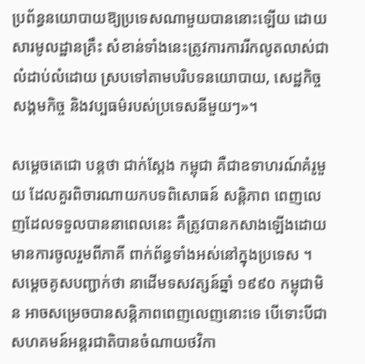ប្រព័ន្ធនយោបាយឱ្យប្រទេសណាមួយបាននោះឡើយ ដោយសារមូលដ្ឋានគ្រឹះ សំខាន់ទាំងនេះត្រូវការការរីកលូតលាស់ជាលំដាប់លំដោយ ស្របទៅតាមបរិបទនយោបាយ, សេដ្ឋកិច្ច សង្គមកិច្ច និងវប្បធម៌របស់ប្រទេសនីមួយៗ»។

សម្ដេចតេជោ បន្ដថា ជាក់ស្តែង កម្ពុជា គឺជាឧទាហរណ៍គំរូមួយ ដែលគួរពិចារណាយកបទពិសោធន៍ សន្តិភាព ពេញលេញដែលទទួលបាននាពេលនេះ គឺត្រូវបានកសាងឡើងដោយមានការចូលរួមពីភាគី ពាក់ព័ន្ធទាំងអស់នៅក្នុងប្រទេស ។ សម្ដេចគូសបញ្ជាក់ថា នាដើមទសវត្សន៍ឆ្នាំ ១៩៩០ កម្ពុជាមិន អាចសម្រេចបានសន្តិភាពពេញលេញនោះទេ បើទោះបីជាសហគមន៍អន្តរជាតិបានចំណាយថវិកា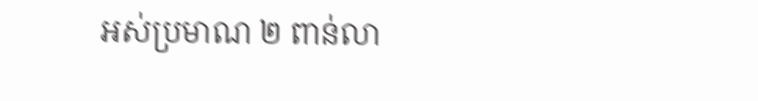អស់ប្រមាណ ២ ពាន់លា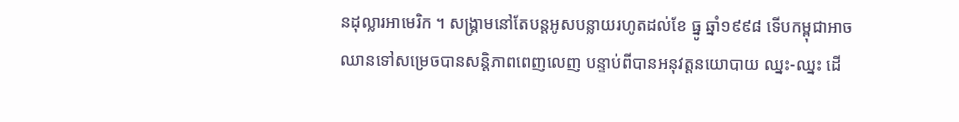នដុល្លារអាមេរិក ។ សង្គ្រាមនៅតែបន្តអូសបន្លាយរហូតដល់ខែ ធ្នូ ឆ្នាំ១៩៩៨ ទើបកម្ពុជាអាចឈានទៅសម្រេចបានសន្តិភាពពេញលេញ បន្ទាប់ពីបានអនុវត្តនយោបាយ ឈ្នះ-ឈ្នះ ដើ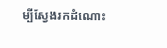ម្បីស្វែងរកដំណោះ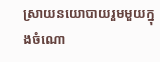ស្រាយនយោបាយរួមមួយក្នុងចំណោ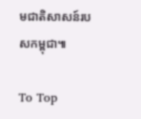មជាតិសាសន៍របសកម្ពុជា៕

To Top